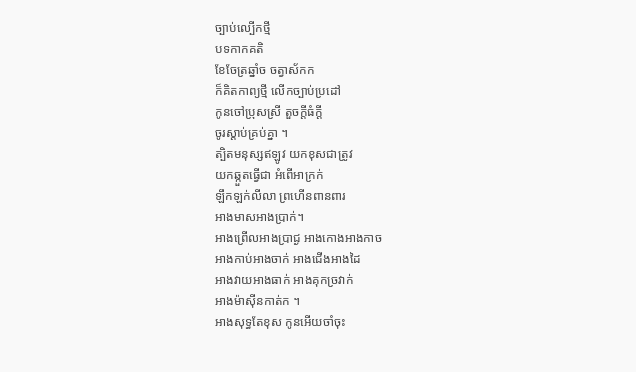ច្បាប់ល្បើកថ្មី
បទកាកគតិ
ខែចែត្រឆ្នាំច ចត្វាស័កក
ក៏គិតកាព្យថ្មី លើកច្បាប់ប្រដៅ
កូនចៅប្រុសស្រី តួចក្តីធំក្តី
ចូរស្តាប់គ្រប់គ្នា ។
ត្បិតមនុស្សឥឡូវ យកខុសជាត្រូវ
យកឆ្កួតធើ្វជា អំពើអាក្រក់
ឡឹកឡក់លីលា ព្រហើនពានពារ
អាងមាសអាងប្រាក់។
អាងព្រើលអាងប្រាជ្ង អាងកោងអាងកាច
អាងកាប់អាងចាក់ អាងជើងអាងដៃ
អាងវាយអាងធាក់ អាងគុកច្រវាក់
អាងម៉ាស៊ីនកាត់ក ។
អាងសុទ្ធតែខុស កូនអើយចាំចុះ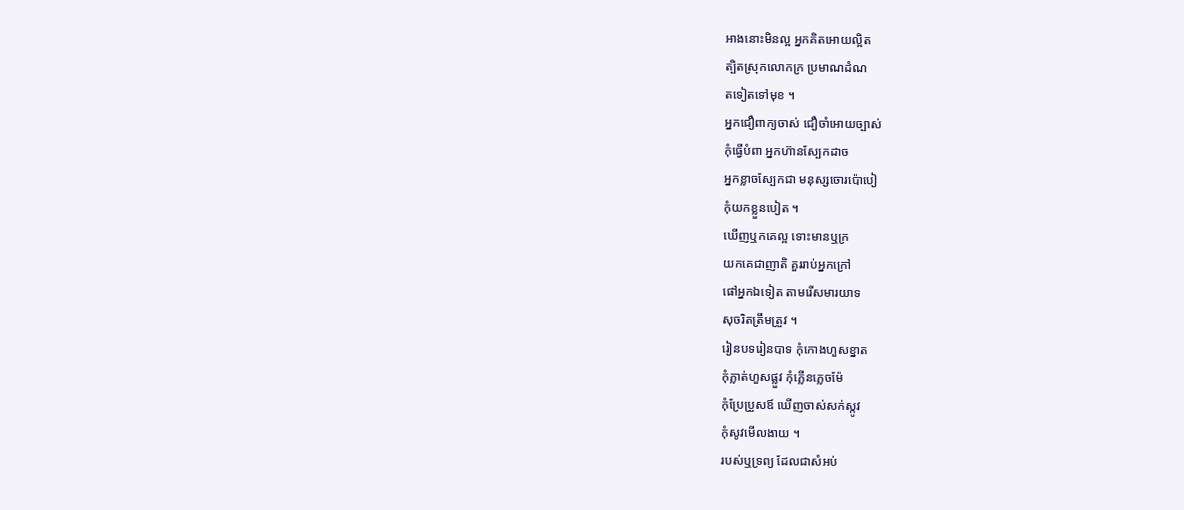អាងនោះមិនល្អ អ្នកគិតអោយល្អិត
ត្បិតស្រុកលោកក្រ ប្រមាណដំណ
តទៀតទៅមុខ ។
អ្នកជឿពាក្យចាស់ ជឿចាំអោយច្បាស់
កុំធ្វើបំពា អ្នកហ៊ានស្បែកដាច
អ្នកខ្លាចស្បែកជា មនុស្សចោរប៉ោបៀ
កុំយកខ្លួនបៀត ។
ឃើញឬកគេល្អ ទោះមានឬក្រ
យកគេជាញាតិ គួររាប់អ្នកក្រៅ
ផៅអ្នកឯទៀត តាមរើសមារយាទ
សុចរិតត្រឹមត្រួវ ។
រៀនបទរៀនបាទ កុំកោងហួសខ្នាត
កុំភ្លាត់ហួសផ្លួវ កុំភើ្លនភ្លេចម៉ែ
កុំប្រែប្រួសឪ ឃើញចាស់សក់ស្កូវ
កុំសូវមើលងាយ ។
របស់ឬទ្រព្យ ដែលជាសំអប់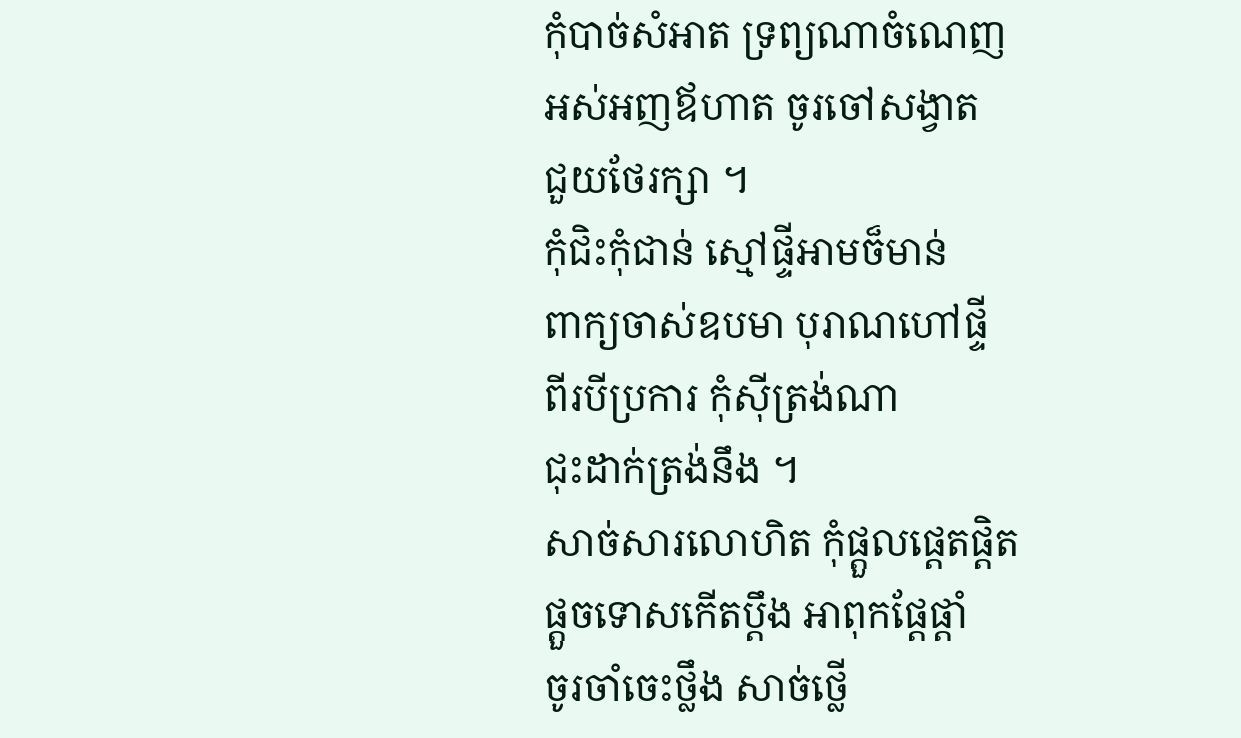កុំបាច់សំអាត ទ្រព្យណាចំណេញ
អស់អញឪហាត ចូរចៅសង្វាត
ជួយថែរក្សា ។
កុំជិះកុំជាន់ ស្មៅផ្ទីអាមច៏មាន់
ពាក្យចាស់ឧបមា បុរាណហៅផ្ទី
ពីរបីប្រការ កុំស៊ីត្រង់ណា
ជុះដាក់ត្រង់នឹង ។
សាច់សារលោហិត កុំផ្តួលផ្តេតផ្តិត
ផ្តួចទោសកើតប្តឹង អាពុកផ្តែផ្តាំ
ចូរចាំចេះថ្លឹង សាច់ថ្លើ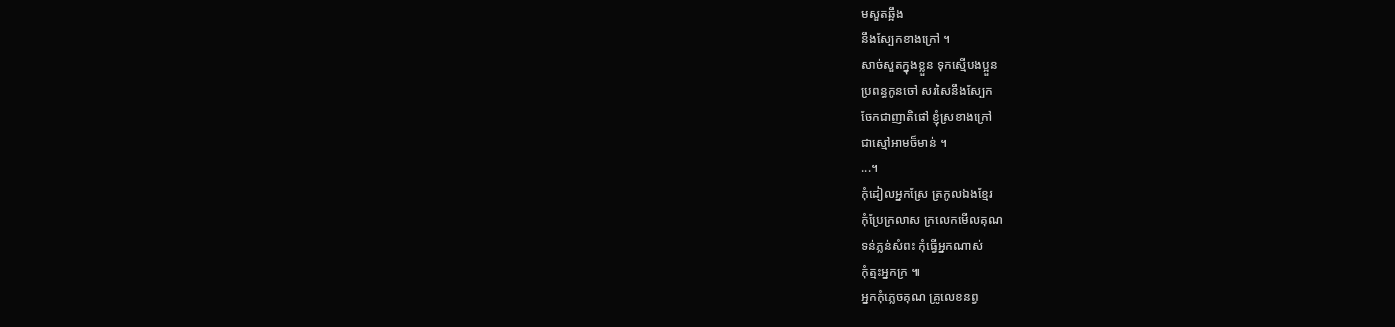មសួតឆ្អឹង
នឹងស្បែកខាងក្រៅ ។
សាច់សួតក្នុងខ្លួន ទុកស្មើបងប្អួន
ប្រពន្ធកូនចៅ សរសៃនឹងស្បែក
ចែកជាញាតិផៅ ខ្ញុំស្រខាងក្រៅ
ជាស្មៅអាមច៏មាន់ ។
...។
កុំដៀលអ្នកស្រែ ត្រកូលឯងខ្មែរ
កុំប្រែក្រលាស ក្រលេកមើលគុណ
ទន់ភ្លន់សំពះ កុំធើ្វអ្នកណាស់
កុំត្មះអ្នកក្រ ៕
អ្នកកុំភ្លេចគុណ គ្រូលេខនព្វ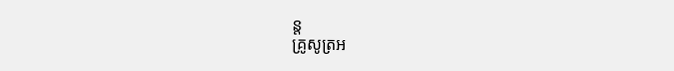ន្ត
គ្រូសូត្រអ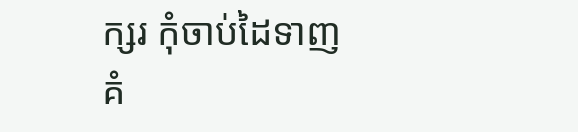ក្សរ កុំចាប់ដៃទាញ
គំ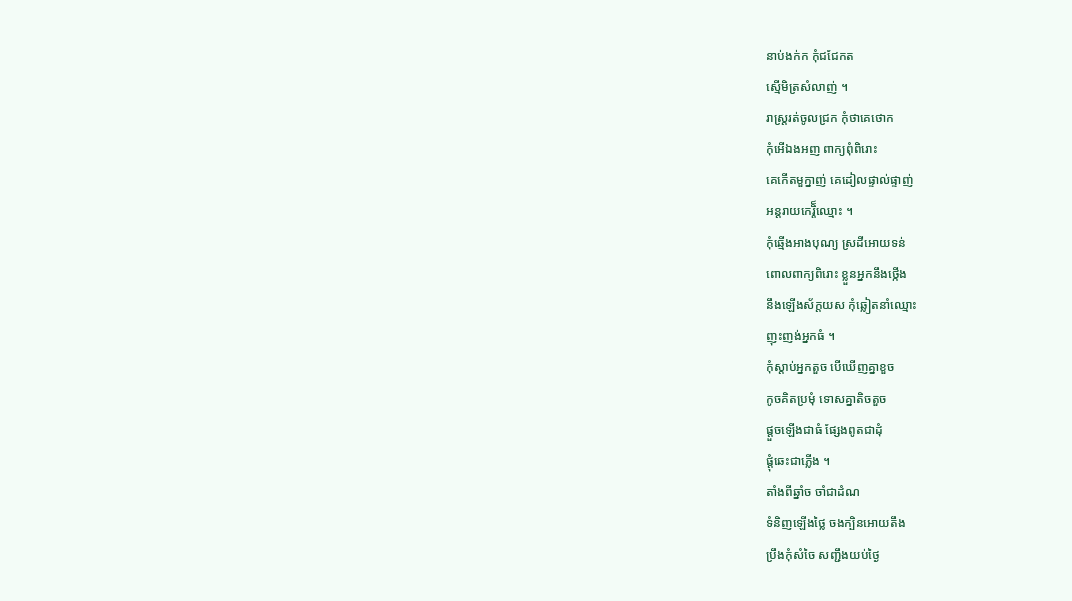នាប់ងក់ក កុំជជែកត
ស្មើមិត្រសំលាញ់ ។
រាស្ត្ររត់ចូលជ្រក កុំថាគេថោក
កុំអើឯងអញ ពាក្យពុំពិរោះ
គេកើតមួក្នាញ់ គេដៀលផ្ទាល់ផ្ទាញ់
អន្តរាយកេរ្តិ៏ឈ្មោះ ។
កុំឆ្មើងអាងបុណ្យ ស្រដីអោយទន់
ពោលពាក្យពិរោះ ខ្លួនអ្នកនឹងថ្កើង
នឹងឡើងស័ក្តយស កុំឆ្លៀតនាំឈ្មោះ
ញុះញង់អ្នកធំ ។
កុំស្តាប់អ្នកតួច បើឃើញគ្នាខួច
កូចគិតប្រមុំ ទោសគ្នាតិចតួច
ផ្តួចឡើងជាធំ ផ្សែងពូតជាដុំ
ផ្តុំឆេះជាភ្លើង ។
តាំងពីឆ្នាំច ចាំជាដំណ
ទំនិញឡើងថ្លៃ ចងក្បិនអោយតឹង
ប្រឹងកុំសំចៃ សញ្ជឹងយប់ថ្ងៃ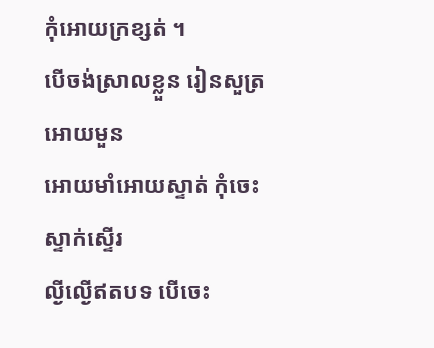កុំអោយក្រខ្សត់ ។
បើចង់ស្រាលខ្លួន រៀនសួត្រអោយមួន
អោយមាំអោយស្ទាត់ កុំចេះស្ទាក់ស្ទើរ
ល្ងីល្ងើឥតបទ បើចេះ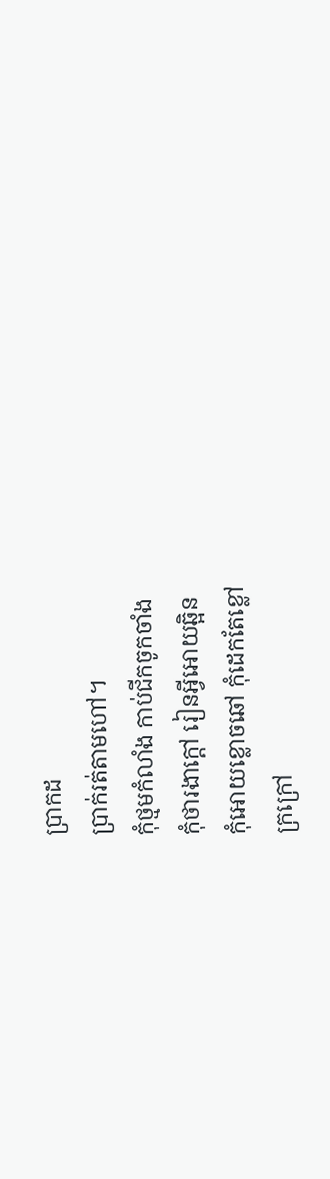ប្រាកដ
ប្រាក់រត់តាមហៅ។
កុំថ្មមកំលាំង កាប់ជីកចូកចាំង
កុំថារងាក្តៅ រៀនអ្វីអោយឆ្អិន
កុំអោយខ្លោចឆៅ កុំដេកតែខ្លៅ
ក្រក្រៅ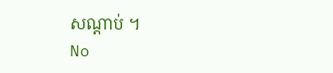សណ្តាប់ ។
No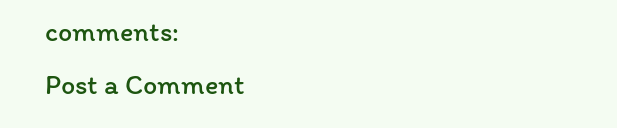comments:
Post a Comment